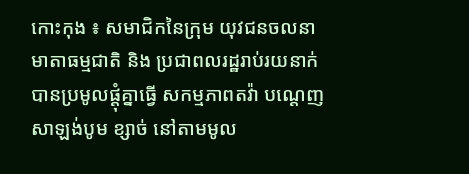កោះកុង ៖ សមាជិកនៃក្រុម យុវជនចលនាមាតាធម្មជាតិ និង ប្រជាពលរដ្ឋរាប់រយនាក់ បានប្រមូលផ្តុំគ្នាធ្វើ សកម្មភាពតវ៉ា បណ្តេញសាឡង់បូម ខ្សាច់ នៅតាមមូល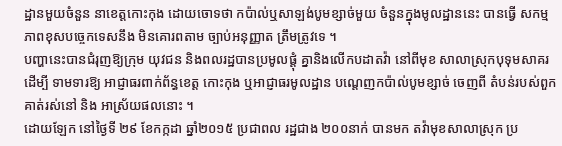ដ្ឋានមួយចំនួន នាខេត្តកោះកុង ដោយចោទថា កប៉ាល់ឬសាឡង់បូមខ្សាច់មួយ ចំនួនក្នុងមូលដ្ឋាននេះ បានធ្វើ សកម្មភាពខុសបច្ចេកទេសនឹង មិនគោរពតាម ច្បាប់អនុញ្ញាត ត្រឹមត្រូវទេ ។
បញ្ហានេះបានជំរុញឱ្យក្រុម យុវជន និងពលរដ្ឋបានប្រមូលផ្តុំ គ្នានិងលើកបដាតវ៉ា នៅពីមុខ សាលាស្រុកបុទុមសាគរ ដើម្បី ទាមទារឱ្យ អាជ្ញាធរពាក់ព័ន្ធខេត្ត កោះកុង ឬអាជ្ញាធរមូលដ្ឋាន បណ្តេញកប៉ាល់បូមខ្សាច់ ចេញពី តំបន់របស់ពួកគាត់រស់នៅ និង អាស្រ័យផលនោះ ។
ដោយឡែក នៅថ្ងៃទី ២៩ ខែកក្កដា ឆ្នាំ២០១៥ ប្រជាពល រដ្ឋជាង ២០០នាក់ បានមក តវ៉ាមុខសាលាស្រុក ប្រ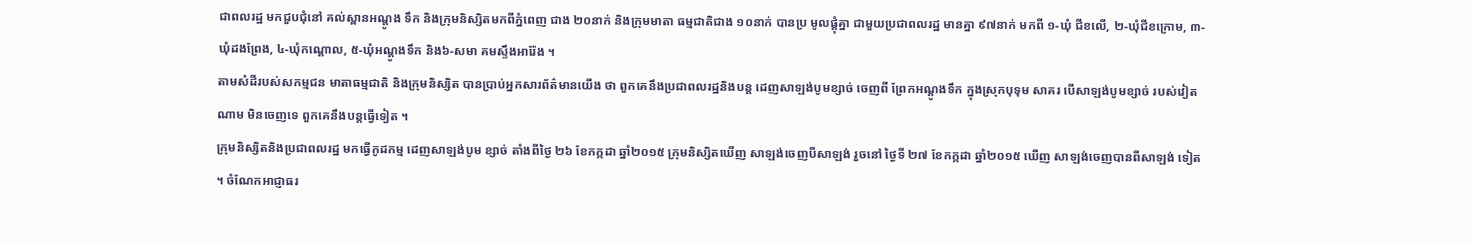ជាពលរដ្ឋ មកជួបជុំនៅ គល់ស្ពានអណ្តូង ទឹក និងក្រុមនិស្សិតមកពីភ្នំពេញ ជាង ២០នាក់ និងក្រុមមាតា ធម្មជាតិជាង ១០នាក់ បានប្រ មូលផ្តុំគ្នា ជាមួយប្រជាពលរដ្ឋ មានគ្នា ៩៧នាក់ មកពី ១-ឃុំ ជីខលើ, ២-ឃុំជីខក្រោម, ៣-ឃុំដងព្រែង, ៤-ឃុំកណ្តោល, ៥-ឃុំអណ្តូងទឹក និង៦-សមា គមស្ទឹងអារ៉ែង ។
តាមសំដីរបស់សកម្មជន មាតាធម្មជាតិ និងក្រុមនិស្សិត បានប្រាប់អ្នកសារព័ត៌មានយើង ថា ពួកគេនឹងប្រជាពលរដ្ឋនិងបន្ត ដេញសាឡង់បូមខ្សាច់ ចេញពី ព្រែកអណ្តូងទឹក ក្នុងស្រុកបុទុម សាគរ បើសាឡង់បូមខ្សាច់ របស់វៀតណាម មិនចេញទេ ពួកគេនឹងបន្តធ្វើទៀត ។
ក្រុមនិស្សិតនិងប្រជាពលរដ្ឋ មកធ្វើកូដកម្ម ដេញសាឡង់បូម ខ្សាច់ តាំងពីថ្ងៃ ២៦ ខែកក្កដា ឆ្នាំ២០១៥ ក្រុមនិស្សិតឃើញ សាឡង់ចេញបីសាឡង់ រួចនៅ ថ្ងៃទី ២៧ ខែកក្កដា ឆ្នាំ២០១៥ ឃើញ សាឡង់ចេញបានពីសាឡង់ ទៀត ។ ចំណែកអាជ្ញាធរ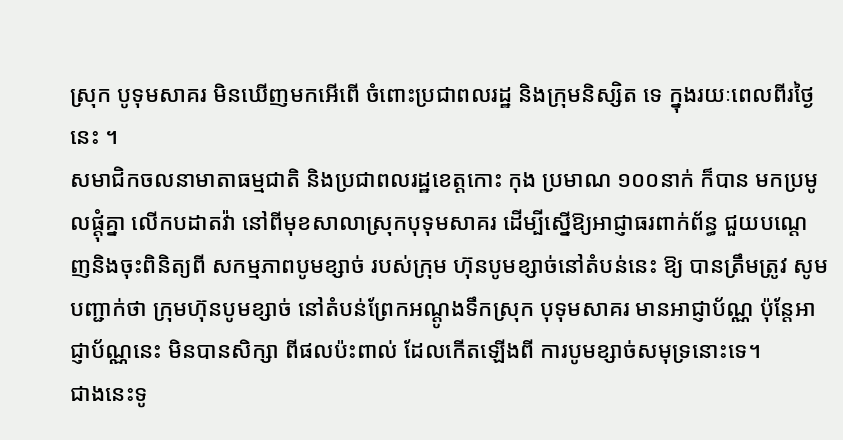ស្រុក បូទុមសាគរ មិនឃើញមកអើពើ ចំពោះប្រជាពលរដ្ឋ និងក្រុមនិស្សិត ទេ ក្នុងរយៈពេលពីរថ្ងៃនេះ ។
សមាជិកចលនាមាតាធម្មជាតិ និងប្រជាពលរដ្ឋខេត្តកោះ កុង ប្រមាណ ១០០នាក់ ក៏បាន មកប្រមូលផ្តុំគ្នា លើកបដាតវ៉ា នៅពីមុខសាលាស្រុកបុទុមសាគរ ដើម្បីស្នើឱ្យអាជ្ញាធរពាក់ព័ន្ធ ជួយបណ្តេញនិងចុះពិនិត្យពី សកម្មភាពបូមខ្សាច់ របស់ក្រុម ហ៊ុនបូមខ្សាច់នៅតំបន់នេះ ឱ្យ បានត្រឹមត្រូវ សូមបញ្ជាក់ថា ក្រុមហ៊ុនបូមខ្សាច់ នៅតំបន់ព្រែកអណ្តូងទឹកស្រុក បុទុមសាគរ មានអាជ្ញាប័ណ្ណ ប៉ុន្តែអាជ្ញាប័ណ្ណនេះ មិនបានសិក្សា ពីផលប៉ះពាល់ ដែលកើតឡើងពី ការបូមខ្សាច់សមុទ្រនោះទេ។
ជាងនេះទូ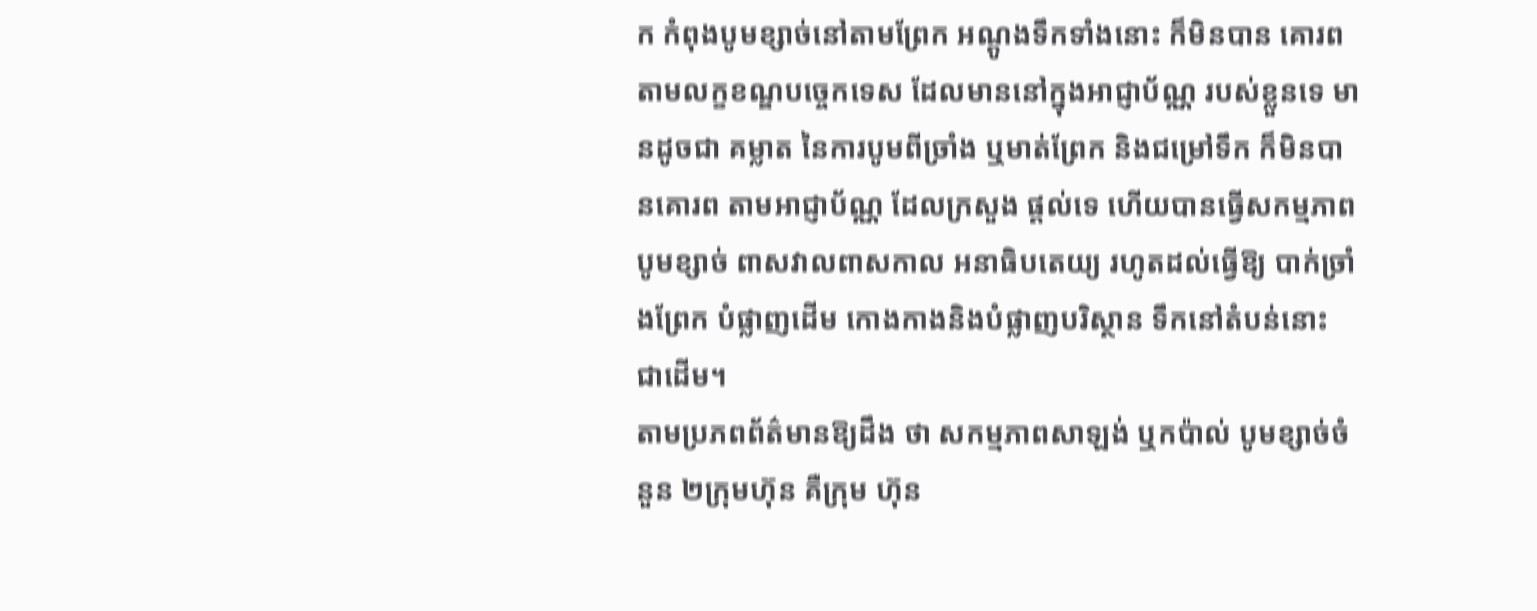ក កំពុងបូមខ្សាច់នៅតាមព្រែក អណ្តូងទឹកទាំងនោះ ក៏មិនបាន គោរពតាមលក្ខខណ្ឌបច្ចេកទេស ដែលមាននៅក្នុងអាជ្ញាប័ណ្ណ របស់ខ្លួនទេ មានដូចជា គម្លាត នៃការបូមពីច្រាំង ឬមាត់ព្រែក និងជម្រៅទឹក ក៏មិនបានគោរព តាមអាជ្ញាប័ណ្ណ ដែលក្រសួង ផ្តល់ទេ ហើយបានធ្វើសកម្មភាព បូមខ្សាច់ ពាសវាលពាសកាល អនាធិបតេយ្យ រហូតដល់ធ្វើឱ្យ បាក់ច្រាំងព្រែក បំផ្លាញដើម កោងកាងនិងបំផ្លាញបរិស្ថាន ទឹកនៅតំបន់នោះ ជាដើម។
តាមប្រភពព័ត៌មានឱ្យដឹង ថា សកម្មភាពសាឡង់ ឬកប៉ាល់ បូមខ្សាច់ចំនួន ២ក្រុមហ៊ុន គឺក្រុម ហ៊ុន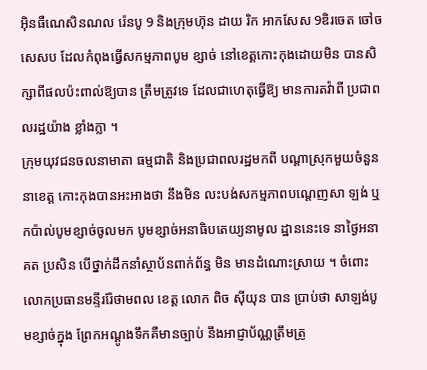អ៊ិនធឺណេសិនណល រ៉េនបូ 9 និងក្រុមហ៊ុន ដាយ រិក អាកសែស 9ឌិរចេត ចៅចសេសប ដែលកំពុងធ្វើសកម្មភាពបូម ខ្សាច់ នៅខេត្តកោះកុងដោយមិន បានសិក្សាពីផលប៉ះពាល់ឱ្យបាន ត្រឹមត្រូវទេ ដែលជាហេតុធ្វើឱ្យ មានការតវ៉ាពី ប្រជាពលរដ្ឋយ៉ាង ខ្លាំងក្លា ។
ក្រុមយុវជនចលនាមាតា ធម្មជាតិ និងប្រជាពលរដ្ឋមកពី បណ្តាស្រុកមួយចំនួននាខេត្ត កោះកុងបានអះអាងថា នឹងមិន លះបង់សកម្មភាពបណ្តេញសា ឡង់ ឬកប៉ាល់បូមខ្សាច់ចូលមក បូមខ្សាច់អនាធិបតេយ្យនាមូល ដ្ឋាននេះទេ នាថ្ងៃអនាគត ប្រសិន បើថ្នាក់ដឹកនាំស្ថាប័នពាក់ព័ន្ធ មិន មានដំណោះស្រាយ ។ ចំពោះ លោកប្រធានមន្ទីររ៉ែថាមពល ខេត្ត លោក ពិច ស៊ីយុន បាន ប្រាប់ថា សាឡង់បូមខ្សាច់ក្នុង ព្រែកអណ្តូងទឹកគឺមានច្បាប់ នឹងអាជ្ញាប័ណ្ណត្រឹមត្រូ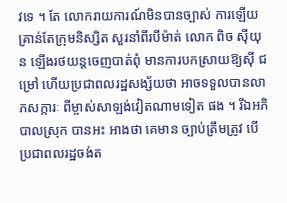វទេ ។ តែ លោករាយការណ៍មិនបានច្បាស់ ការឡើយ គ្រាន់តែក្រុមនិស្សិត សួរនាំពីរបីម៉ាត់ លោក ពិច ស៊ីយុន ឡើងរថយន្តចេញបាត់ពុំ មានការបកស្រាយឱ្យស៊ី ជម្រៅ ហើយប្រជាពលរដ្ឋសង្ស័យថា អាចទទួលបានលាភសក្ការៈ ពីម្ចាស់សាឡង់វៀតណាមទៀត ផង ។ រីឯអភិបាលស្រុក បានអះ អាងថា គេមាន ច្បាប់ត្រឹមត្រូវ បើប្រជាពលរដ្ឋចង់ត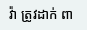វ៉ា ត្រូវដាក់ ពា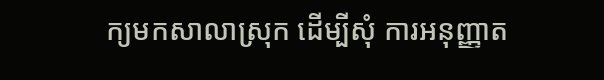ក្យមកសាលាស្រុក ដើម្បីសុំ ការអនុញ្ញាត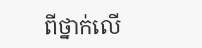ពីថ្នាក់លើ